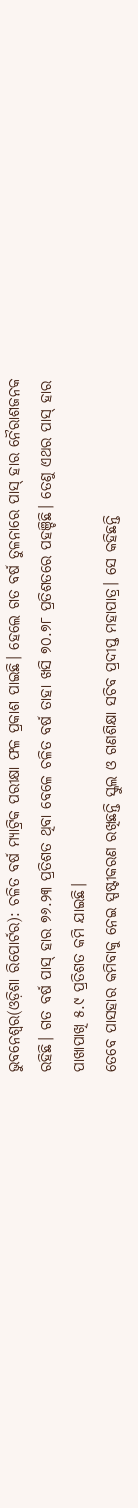ଭୁବନେଶ୍ୱର(ଓଡ଼ିଶା ରିପୋର୍ଟର): ଚଳିତ ବର୍ଷ ମ୍ୟାଟ୍ରିକ ପରୀକ୍ଷା ଫଳ ପ୍ରକାଶ ପାଇଛି। ହେଲେ ଗତ ବର୍ଷ ତୁଳନାରେ ପାସ୍ ହାର ନୈରାଶଜନକ ରହିଛି। ଗତ ବର୍ଷ ପାସ୍ ହାର ୭୬.୨୩ ପ୍ରତିଶତ ଥିବା ବେଳେ ଚଳିତ ବର୍ଷ ତାହା ଖସି ୭୦.୭୮ ପ୍ରତିଶତରେ ପହଞ୍ଚିଛି। ତେଣୁ ଏଥର ପାସ୍ ହାର ପାଖାପାଖି ୫.୯ ପ୍ରତିଶତ କମି ଯାଇଛି।
ତେବେ ପାସହାର କମିବାକୁ ନେଇ ସ୍ପଷ୍ଟୀକରଣ ରଖିଛନ୍ତି ସ୍କୁଲ ଓ ଗଣଶିକ୍ଷା ସଚିବ ପ୍ରଦୀପ୍ତ ମହାପାତ୍ର। ସେ କହିଛନ୍ତି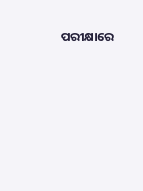ପରୀକ୍ଷାରେ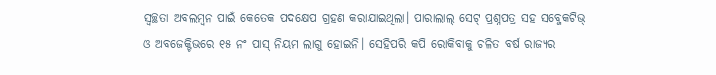ସ୍ୱଚ୍ଛତା ଅବଲମ୍ବନ ପାଇଁ କେତେକ ପଦକ୍ଷେପ ଗ୍ରହଣ କରାଯାଇଥିଲା। ପାରାଲାଲ୍ ସେଟ୍ ପ୍ରଶ୍ନପତ୍ର ସହ ସବ୍ଜେକଟିଭ୍ ଓ ଅବଜେକ୍ଟିଭରେ ୧୫ ନଂ ପାସ୍ ନିୟମ ଲାଗୁ ହୋଇନି। ସେହିପରି କପି ରୋକିବାକୁ ଚଳିତ ବର୍ଷ ରାଜ୍ୟର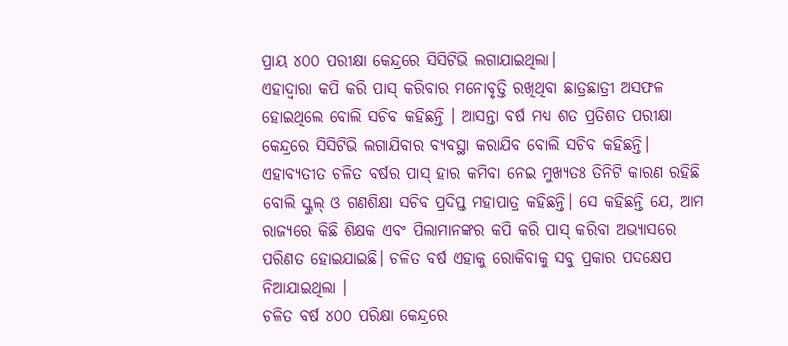ପ୍ରାୟ ୪୦୦ ପରୀକ୍ଷା କେନ୍ଦ୍ରରେ ସିସିଟିଭି ଲଗାଯାଇଥିଲା।
ଏହାଦ୍ୱାରା କପି କରି ପାସ୍ କରିବାର ମନୋବୃତ୍ତି ରଖିଥିବା ଛାତ୍ରଛାତ୍ରୀ ଅସଫଳ ହୋଇଥିଲେ ବୋଲି ସଚିବ କହିଛନ୍ତି । ଆସନ୍ତା ବର୍ଷ ମଧ୍ୟ ଶତ ପ୍ରତିଶତ ପରୀକ୍ଷା କେନ୍ଦ୍ରରେ ସିସିଟିଭି ଲଗାଯିବାର ବ୍ୟବସ୍ଥା କରାଯିବ ବୋଲି ସଚିବ କହିଛନ୍ତି।
ଏହାବ୍ୟତୀତ ଚଳିତ ବର୍ଷର ପାସ୍ ହାର କମିବା ନେଇ ମୁଖ୍ୟତଃ ତିନିଟି କାରଣ ରହିଛି ବୋଲି ସ୍କୁଲ୍ ଓ ଗଣଶିକ୍ଷା ସଚିବ ପ୍ରଦିପ୍ତ ମହାପାତ୍ର କହିଛନ୍ତି। ସେ କହିଛନ୍ତି ଯେ, ଆମ ରାଜ୍ୟରେ କିଛି ଶିକ୍ଷକ ଏବଂ ପିଲାମାନଙ୍କର କପି କରି ପାସ୍ କରିବା ଅଭ୍ୟାସରେ ପରିଣତ ହୋଇଯାଇଛି। ଚଳିତ ବର୍ଷ ଏହାକୁ ରୋକିବାକୁ ସବୁ ପ୍ରକାର ପଦକ୍ଷେପ ନିଆଯାଇଥିଲା ।
ଚଳିତ ବର୍ଷ ୪୦୦ ପରିକ୍ଷା କେନ୍ଦ୍ରରେ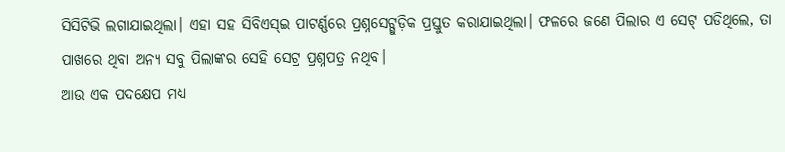ସିସିଟିଭି ଲଗାଯାଇଥିଲା। ଏହା ସହ ସିବିଏସ୍ଇ ପାଟର୍ଣ୍ଣରେ ପ୍ରଶ୍ନସେଟ୍ଗୁଡ଼ିକ ପ୍ରସ୍ତୁତ କରାଯାଇଥିଲା। ଫଳରେ ଜଣେ ପିଲାର ଏ ସେଟ୍ ପଡିଥିଲେ, ତା ପାଖରେ ଥିବା ଅନ୍ୟ ସବୁ ପିଲାଙ୍କର ସେହି ସେଟ୍ର ପ୍ରଶ୍ନପତ୍ର ନଥିବ।
ଆଉ ଏକ ପଦକ୍ଷେପ ମଧ୍ୟ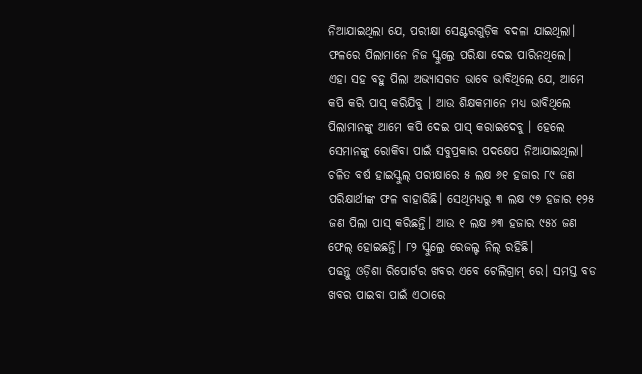ନିଆଯାଇଥିଲା ଯେ, ପରୀକ୍ଷା ସେଣ୍ଟରଗୁଡ଼ିକ ବଦଳା ଯାଇଥିଲା। ଫଳରେ ପିଲାମାନେ ନିଜ ସ୍କୁଲ୍ରେ ପରିକ୍ଷା ଦେଇ ପାରିନଥିଲେ।
ଏହା ସହ ବହୁ ପିଲା ଅଭ୍ୟାସଗତ ଭାବେ ଭାବିଥିଲେ ଯେ, ଆମେ କପି କରି ପାସ୍ କରିଯିବୁ । ଆଉ ଶିକ୍ଷକମାନେ ମଧ୍ୟ ଭାବିଥିଲେ ପିଲାମାନଙ୍କୁ ଆମେ କପି ଦେଇ ପାସ୍ କରାଇଦେବୁ । ହେଲେ ସେମାନଙ୍କୁ ରୋକିବା ପାଇଁ ସବୁପ୍ରକାର ପଦକ୍ଷେପ ନିଆଯାଇଥିଲା।
ଚଳିତ ବର୍ଷ ହାଇସ୍କୁଲ୍ ପରୀକ୍ଷାରେ ୫ ଲକ୍ଷ ୬୧ ହଜାର ୮୯ ଜଣ ପରିକ୍ଷାର୍ଥୀଙ୍କ ଫଳ ବାହାରିଛି। ସେଥିମଧ୍ୟରୁ ୩ ଲକ୍ଷ ୯୭ ହଜାର ୧୨୫ ଜଣ ପିଲା ପାସ୍ କରିଛନ୍ତି। ଆଉ ୧ ଲକ୍ଷ ୬୩ ହଜାର ୯୫୪ ଜଣ ଫେଲ୍ ହୋଇଛନ୍ତି। ୮୨ ସ୍କୁଲ୍ରେ ରେଜଲ୍ଟ ନିଲ୍ ରହିଛି।
ପଢନ୍ତୁ ଓଡ଼ିଶା ରିପୋର୍ଟର ଖବର ଏବେ ଟେଲିଗ୍ରାମ୍ ରେ। ସମସ୍ତ ବଡ ଖବର ପାଇବା ପାଇଁ ଏଠାରେ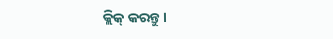କ୍ଲିକ୍ କରନ୍ତୁ।